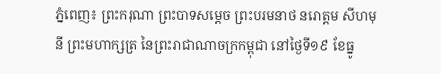ភ្នំពេញ៖ ព្រះករុណា ព្រះបាទសម្តេច ព្រះបរមនាថ នរោត្តម សីហមុនី ព្រះមហាក្សត្រ នៃព្រះរាជាណាចក្រកម្ពុជា នៅថ្ងៃទី១៩ ខែធ្នូ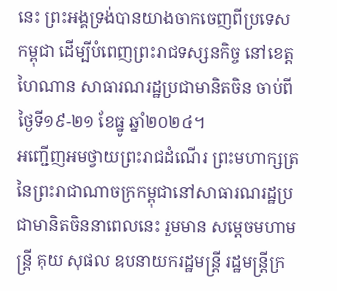នេះ ព្រះអង្គទ្រង់បានយាងចាកចេញពីប្រទេសកម្ពុជា ដើម្បីបំពេញព្រះរាជទស្សនកិច្ច នៅខេត្តហៃណាន សាធារណរដ្ឋប្រជាមានិតចិន ចាប់ពីថ្ងៃទី១៩-២១ ខែធ្នូ ឆ្នាំ២០២៤។
អញ្ជើញអមថ្វាយព្រះរាជដំណើរ ព្រះមហាក្សត្រនៃព្រះរាជាណាចក្រកម្ពុជានៅសាធារណរដ្ឋប្រជាមានិតចិននាពេលនេះ រួមមាន សម្តេចមហាមន្ត្រី គុយ សុផល ឧបនាយករដ្ឋមន្ត្រី រដ្ឋមន្ត្រីក្រ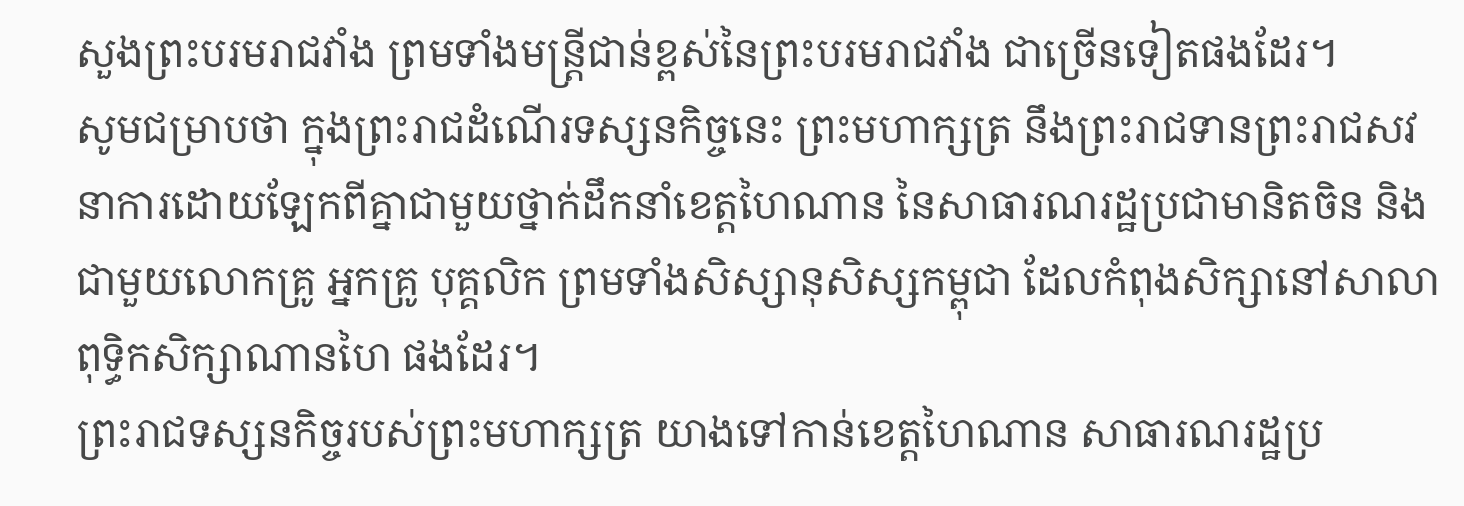សួងព្រះបរមរាជវាំង ព្រមទាំងមន្ត្រីជាន់ខ្ពស់នៃព្រះបរមរាជវាំង ជាច្រើនទៀតផងដែរ។
សូមជម្រាបថា ក្នុងព្រះរាជដំណើរទស្សនកិច្ចនេះ ព្រះមហាក្សត្រ នឹងព្រះរាជទានព្រះរាជសវនាការដោយឡែកពីគ្នាជាមួយថ្នាក់ដឹកនាំខេត្តហៃណាន នៃសាធារណរដ្ឋប្រជាមានិតចិន និងជាមួយលោកគ្រូ អ្នកគ្រូ បុគ្គលិក ព្រមទាំងសិស្សានុសិស្សកម្ពុជា ដែលកំពុងសិក្សានៅសាលាពុទ្ធិកសិក្សាណានហៃ ផងដែរ។
ព្រះរាជទស្សនកិច្ចរបស់ព្រះមហាក្សត្រ យាងទៅកាន់ខេត្តហៃណាន សាធារណរដ្ឋប្រ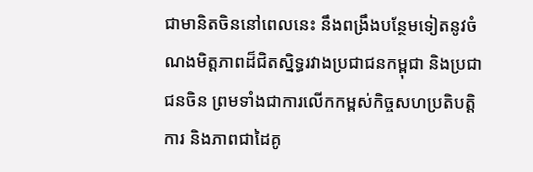ជាមានិតចិននៅពេលនេះ នឹងពង្រឹងបន្ថែមទៀតនូវចំណងមិត្តភាពដ៏ជិតស្និទ្ធរវាងប្រជាជនកម្ពុជា និងប្រជាជនចិន ព្រមទាំងជាការលើកកម្ពស់កិច្ចសហប្រតិបត្តិការ និងភាពជាដៃគូ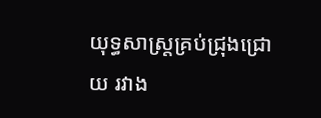យុទ្ធសាស្ត្រគ្រប់ជ្រុងជ្រោយ រវាង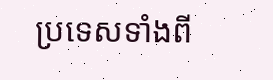ប្រទេសទាំងពី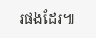រផងដែរ៕